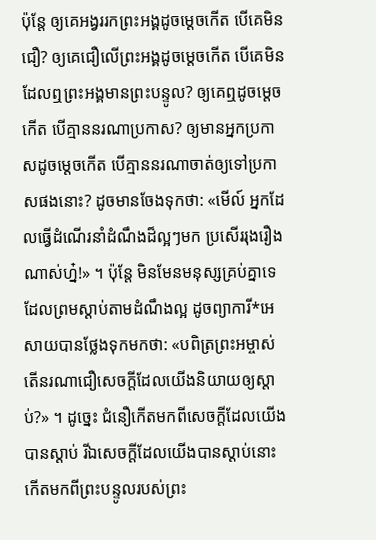ប៉ុន្តែ ឲ្យគេអង្វររកព្រះអង្គដូចម្ដេចកើត បើគេមិនជឿ? ឲ្យគេជឿលើព្រះអង្គដូចម្ដេចកើត បើគេមិនដែលឮព្រះអង្គមានព្រះបន្ទូល? ឲ្យគេឮដូចម្ដេចកើត បើគ្មាននរណាប្រកាស? ឲ្យមានអ្នកប្រកាសដូចម្ដេចកើត បើគ្មាននរណាចាត់ឲ្យទៅប្រកាសផងនោះ? ដូចមានចែងទុកថា: «មើល៍ អ្នកដែលធ្វើដំណើរនាំដំណឹងដ៏ល្អៗមក ប្រសើររុងរឿងណាស់ហ្ន៎!» ។ ប៉ុន្តែ មិនមែនមនុស្សគ្រប់គ្នាទេដែលព្រមស្ដាប់តាមដំណឹងល្អ ដូចព្យាការី*អេសាយបានថ្លែងទុកមកថា: «បពិត្រព្រះអម្ចាស់ តើនរណាជឿសេចក្ដីដែលយើងនិយាយឲ្យស្ដាប់?» ។ ដូច្នេះ ជំនឿកើតមកពីសេចក្ដីដែលយើងបានស្ដាប់ រីឯសេចក្ដីដែលយើងបានស្ដាប់នោះកើតមកពីព្រះបន្ទូលរបស់ព្រះ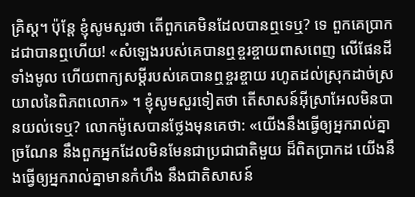គ្រិស្ត។ ប៉ុន្តែ ខ្ញុំសូមសួរថា តើពួកគេមិនដែលបានឮទេឬ? ទេ ពួកគេប្រាកដជាបានឮហើយ! «សំឡេងរបស់គេបានឮខ្ចរខ្ចាយពាសពេញ លើផែនដីទាំងមូល ហើយពាក្យសម្ដីរបស់គេបានឮខ្ចរខ្ចាយ រហូតដល់ស្រុកដាច់ស្រយាលនៃពិភពលោក» ។ ខ្ញុំសូមសួរទៀតថា តើសាសន៍អ៊ីស្រាអែលមិនបានយល់ទេឬ? លោកម៉ូសេបានថ្លែងមុនគេថា: «យើងនឹងធ្វើឲ្យអ្នករាល់គ្នាច្រណែន នឹងពួកអ្នកដែលមិនមែនជាប្រជាជាតិមួយ ដ៏ពិតប្រាកដ យើងនឹងធ្វើឲ្យអ្នករាល់គ្នាមានកំហឹង នឹងជាតិសាសន៍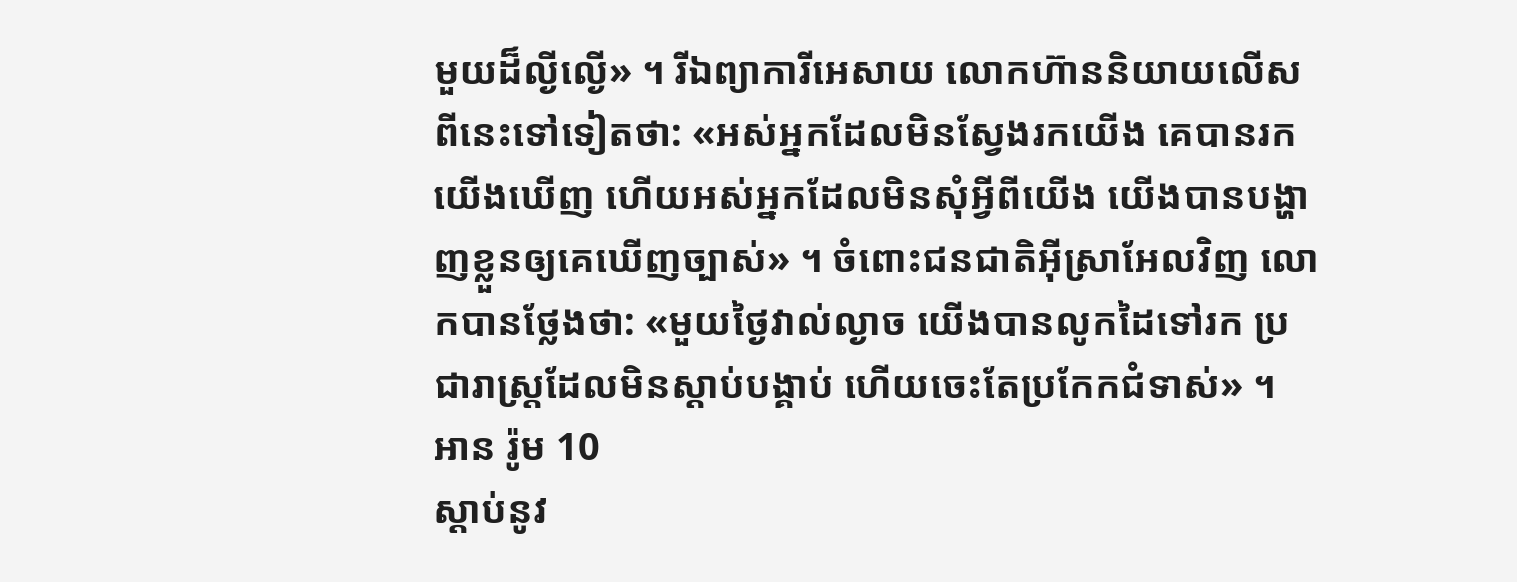មួយដ៏ល្ងីល្ងើ» ។ រីឯព្យាការីអេសាយ លោកហ៊ាននិយាយលើសពីនេះទៅទៀតថា: «អស់អ្នកដែលមិនស្វែងរកយើង គេបានរកយើងឃើញ ហើយអស់អ្នកដែលមិនសុំអ្វីពីយើង យើងបានបង្ហាញខ្លួនឲ្យគេឃើញច្បាស់» ។ ចំពោះជនជាតិអ៊ីស្រាអែលវិញ លោកបានថ្លែងថា: «មួយថ្ងៃវាល់ល្ងាច យើងបានលូកដៃទៅរក ប្រជារាស្ត្រដែលមិនស្ដាប់បង្គាប់ ហើយចេះតែប្រកែកជំទាស់» ។
អាន រ៉ូម 10
ស្ដាប់នូវ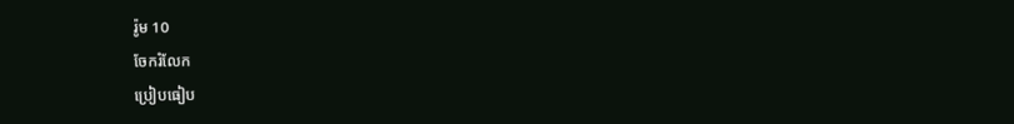រ៉ូម 10
ចែករំលែក
ប្រៀបធៀប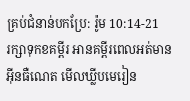គ្រប់ជំនាន់បកប្រែ: រ៉ូម 10:14-21
រក្សាទុកខគម្ពីរ អានគម្ពីរពេលអត់មានអ៊ីនធឺណេត មើលឃ្លីបមេរៀន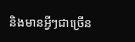និងមានអ្វីៗជាច្រើន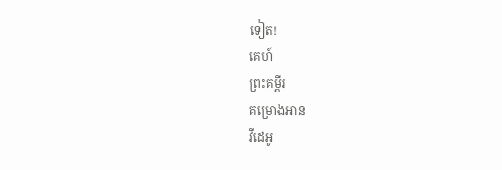ទៀត!
គេហ៍
ព្រះគម្ពីរ
គម្រោងអាន
វីដេអូ